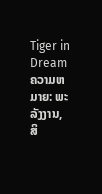Tiger in Dream ຄວາມຫມາຍ: ພະລັງງານ, ສິ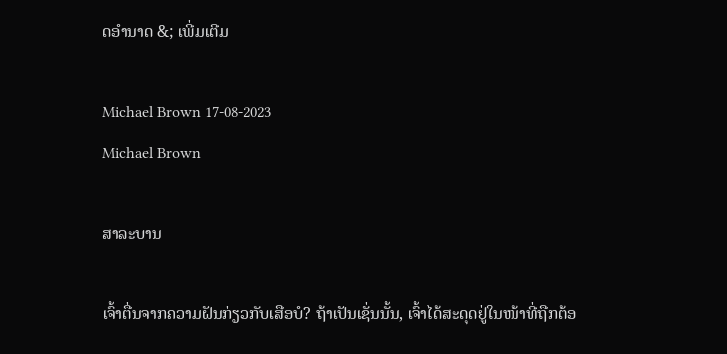ດອໍານາດ &; ເພີ່ມເຕີມ

Michael Brown 17-08-2023
Michael Brown

ສາລະບານ

ເຈົ້າຕື່ນຈາກຄວາມຝັນກ່ຽວກັບເສືອບໍ? ຖ້າເປັນເຊັ່ນນັ້ນ, ເຈົ້າໄດ້ສະດຸດຢູ່ໃນໜ້າທີ່ຖືກຕ້ອ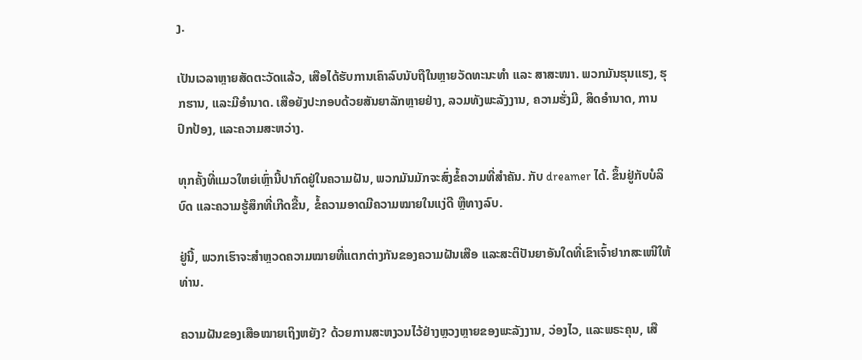ງ.

ເປັນເວລາຫຼາຍສັດຕະວັດແລ້ວ, ເສືອໄດ້ຮັບການເຄົາລົບນັບຖືໃນຫຼາຍວັດທະນະທຳ ແລະ ສາສະໜາ. ພວກມັນຮຸນແຮງ, ຮຸກຮານ, ແລະມີອໍານາດ. ເສືອຍັງປະກອບດ້ວຍສັນຍາລັກຫຼາຍຢ່າງ, ລວມທັງພະລັງງານ, ຄວາມຮັ່ງມີ, ສິດອໍານາດ, ການປົກປ້ອງ, ແລະຄວາມສະຫວ່າງ.

ທຸກຄັ້ງທີ່ແມວໃຫຍ່ເຫຼົ່ານີ້ປາກົດຢູ່ໃນຄວາມຝັນ, ພວກມັນມັກຈະສົ່ງຂໍ້ຄວາມທີ່ສໍາຄັນ. ກັບ dreamer ໄດ້. ຂຶ້ນຢູ່ກັບບໍລິບົດ ແລະຄວາມຮູ້ສຶກທີ່ເກີດຂື້ນ, ຂໍ້ຄວາມອາດມີຄວາມໝາຍໃນແງ່ດີ ຫຼືທາງລົບ.

ຢູ່ນີ້, ພວກເຮົາຈະສຳຫຼວດຄວາມໝາຍທີ່ແຕກຕ່າງກັນຂອງຄວາມຝັນເສືອ ແລະສະຕິປັນຍາອັນໃດທີ່ເຂົາເຈົ້າຢາກສະເໜີໃຫ້ທ່ານ.

ຄວາມຝັນຂອງເສືອໝາຍເຖິງຫຍັງ? ດ້ວຍການສະຫງວນໄວ້ຢ່າງຫຼວງຫຼາຍຂອງພະລັງງານ, ວ່ອງໄວ, ແລະພຣະຄຸນ, ເສື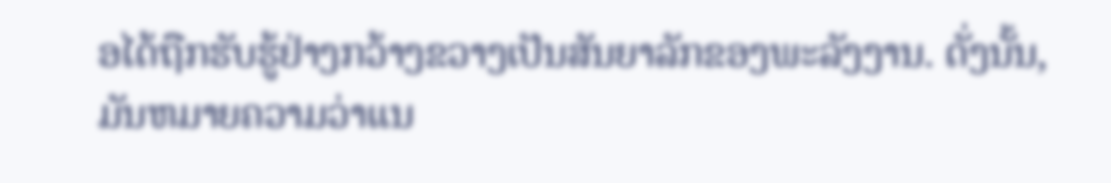ອໄດ້ຖືກຮັບຮູ້ຢ່າງກວ້າງຂວາງເປັນສັນຍາລັກຂອງພະລັງງານ. ດັ່ງນັ້ນ, ມັນຫມາຍຄວາມວ່າແນ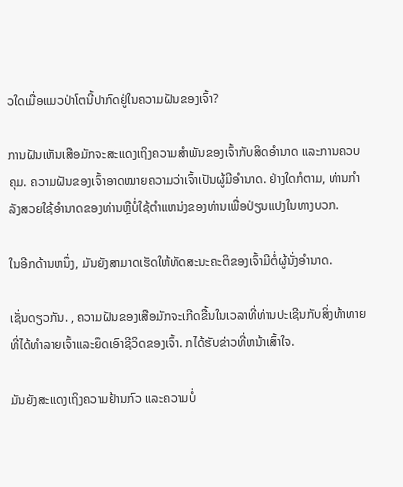ວໃດເມື່ອແມວປ່າໂຕນີ້ປາກົດຢູ່ໃນຄວາມຝັນຂອງເຈົ້າ?

ການຝັນເຫັນເສືອມັກຈະສະແດງເຖິງຄວາມສຳພັນຂອງເຈົ້າກັບສິດອຳນາດ ແລະການຄວບຄຸມ. ຄວາມຝັນຂອງເຈົ້າອາດໝາຍຄວາມວ່າເຈົ້າເປັນຜູ້ມີອຳນາດ. ຢ່າງໃດກໍຕາມ, ທ່ານກໍາລັງສວຍໃຊ້ອໍານາດຂອງທ່ານຫຼືບໍ່ໃຊ້ຕໍາແຫນ່ງຂອງທ່ານເພື່ອປ່ຽນແປງໃນທາງບວກ.

ໃນອີກດ້ານຫນຶ່ງ, ມັນຍັງສາມາດເຮັດໃຫ້ທັດສະນະຄະຕິຂອງເຈົ້າມີຕໍ່ຜູ້ນັ່ງອໍານາດ.

ເຊັ່ນດຽວກັນ. , ຄວາມຝັນຂອງເສືອມັກຈະເກີດຂື້ນໃນເວລາທີ່ທ່ານປະເຊີນກັບສິ່ງທ້າທາຍທີ່ໄດ້ທໍາລາຍເຈົ້າແລະຍຶດເອົາຊີວິດຂອງເຈົ້າ. ກໄດ້ຮັບຂ່າວທີ່ຫນ້າເສົ້າໃຈ.

ມັນຍັງສະແດງເຖິງຄວາມຢ້ານກົວ ແລະຄວາມບໍ່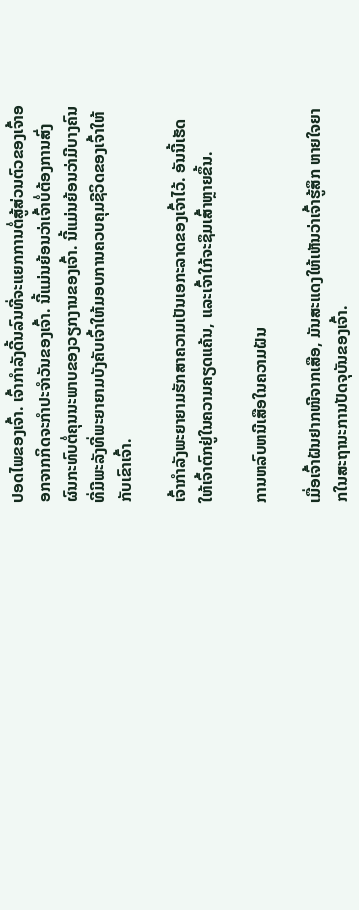ປອດໄພຂອງເຈົ້າ. ເຈົ້າກຳລັງດີ້ນລົນທີ່ຈະແຍກການຕໍ່ສູ້ສ່ວນຕົວຂອງເຈົ້າອອກຈາກກິດຈະກຳປະຈຳວັນຂອງເຈົ້າ. ນີ້ແມ່ນຍ້ອນວ່າເຈົ້າບໍ່ຕ້ອງການສົ່ງຜົນກະທົບຕໍ່ຄຸນນະພາບຂອງວຽກງານຂອງເຈົ້າ. ນີ້ແມ່ນຍ້ອນວ່າມີບາງຄົນທີ່ມີພະລັງທີ່ພະຍາຍາມບັງຄັບເຈົ້າໃຫ້ມອບການຄວບຄຸມຊີວິດຂອງເຈົ້າໃຫ້ກັບເຂົາເຈົ້າ.

ເຈົ້າກຳລັງພະຍາຍາມຮັກສາຄວາມເປັນເອກະລາດຂອງເຈົ້າໄວ້. ອັນນີ້ເຮັດໃຫ້ເຈົ້າຕົກຢູ່ໃນຄວາມຄຽດແຄ້ນ, ແລະເຈົ້າໃກ້ຈະຊຶມເສົ້າຫຼາຍຂຶ້ນ.

ການຫລົບຫນີເສືອໃນຄວາມຝັນ

ເມື່ອເຈົ້າຝັນຢາກໜີຈາກເສືອ, ມັນສະແດງໃຫ້ເຫັນວ່າເຈົ້າຮູ້ສຶກ ຫາຍໃຈຍາກໃນສະຖານະການປັດຈຸບັນຂອງເຈົ້າ.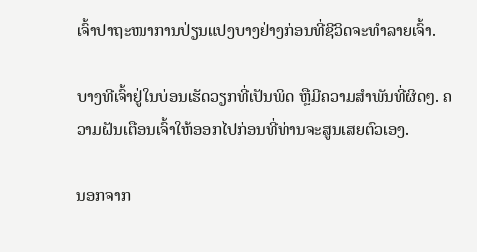ເຈົ້າປາຖະໜາການປ່ຽນແປງບາງຢ່າງກ່ອນທີ່ຊີວິດຈະທຳລາຍເຈົ້າ.

ບາງທີເຈົ້າຢູ່ໃນບ່ອນເຮັດວຽກທີ່ເປັນພິດ ຫຼືມີຄວາມສໍາພັນທີ່ຜິດໆ. ຄວາມຝັນເຕືອນເຈົ້າໃຫ້ອອກໄປກ່ອນທີ່ທ່ານຈະສູນເສຍຕົວເອງ.

ນອກຈາກ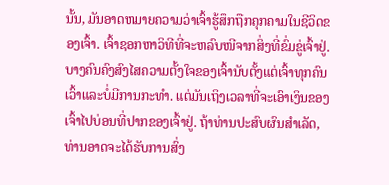ນັ້ນ, ມັນອາດຫມາຍຄວາມວ່າເຈົ້າຮູ້ສຶກຖືກຄຸກຄາມໃນຊີວິດຂອງເຈົ້າ. ເຈົ້າຊອກຫາວິທີທີ່ຈະຫລົບໜີຈາກສິ່ງທີ່ຂົ່ມຂູ່ເຈົ້າຢູ່. ບາງຄົນຄົງສົງໄສຄວາມຕັ້ງໃຈຂອງເຈົ້ານັບຕັ້ງແຕ່ເຈົ້າທຸກຄົນເວົ້າແລະບໍ່ມີການກະທໍາ. ແຕ່ມັນເຖິງເວລາທີ່ຈະເອົາເງິນຂອງເຈົ້າໄປບ່ອນທີ່ປາກຂອງເຈົ້າຢູ່. ຖ້າທ່ານປະສົບຜົນສໍາເລັດ, ທ່ານອາດຈະໄດ້ຮັບການສົ່ງ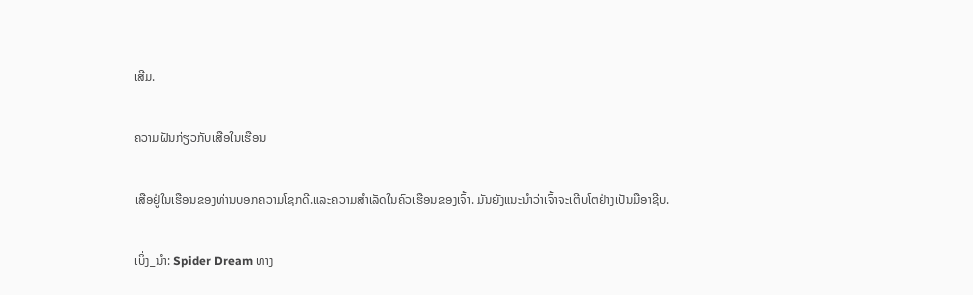ເສີມ.

ຄວາມຝັນກ່ຽວກັບເສືອໃນເຮືອນ

ເສືອຢູ່ໃນເຮືອນຂອງທ່ານບອກຄວາມໂຊກດີ.ແລະຄວາມສໍາເລັດໃນຄົວເຮືອນຂອງເຈົ້າ. ມັນຍັງແນະນໍາວ່າເຈົ້າຈະເຕີບໂຕຢ່າງເປັນມືອາຊີບ.

ເບິ່ງ_ນຳ: Spider Dream ທາງ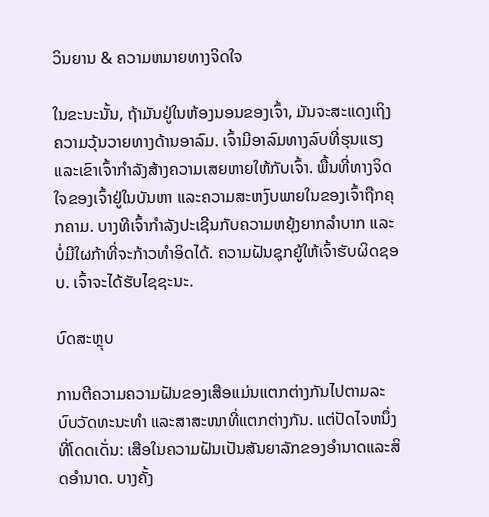ວິນຍານ & ຄວາມຫມາຍທາງຈິດໃຈ

ໃນຂະນະນັ້ນ, ຖ້າມັນຢູ່ໃນຫ້ອງນອນຂອງເຈົ້າ, ມັນຈະສະແດງເຖິງຄວາມວຸ້ນວາຍທາງດ້ານອາລົມ. ເຈົ້າມີອາລົມທາງລົບທີ່ຮຸນແຮງ ແລະເຂົາເຈົ້າກຳລັງສ້າງຄວາມເສຍຫາຍໃຫ້ກັບເຈົ້າ. ພື້ນທີ່ທາງຈິດໃຈຂອງເຈົ້າຢູ່ໃນບັນຫາ ແລະຄວາມສະຫງົບພາຍໃນຂອງເຈົ້າຖືກຄຸກຄາມ. ບາງທີເຈົ້າກຳລັງປະເຊີນກັບຄວາມຫຍຸ້ງຍາກລຳບາກ ແລະບໍ່ມີໃຜກ້າທີ່ຈະກ້າວທຳອິດໄດ້. ຄວາມຝັນຊຸກຍູ້ໃຫ້ເຈົ້າຮັບຜິດຊອບ. ເຈົ້າຈະໄດ້ຮັບໄຊຊະນະ.

ບົດສະຫຼຸບ

ການຕີຄວາມຄວາມຝັນຂອງເສືອແມ່ນແຕກຕ່າງກັນໄປຕາມລະບົບວັດທະນະທໍາ ແລະສາສະໜາທີ່ແຕກຕ່າງກັນ. ແຕ່ປັດໄຈຫນຶ່ງທີ່ໂດດເດັ່ນ: ເສືອໃນຄວາມຝັນເປັນສັນຍາລັກຂອງອໍານາດແລະສິດອໍານາດ. ບາງຄັ້ງ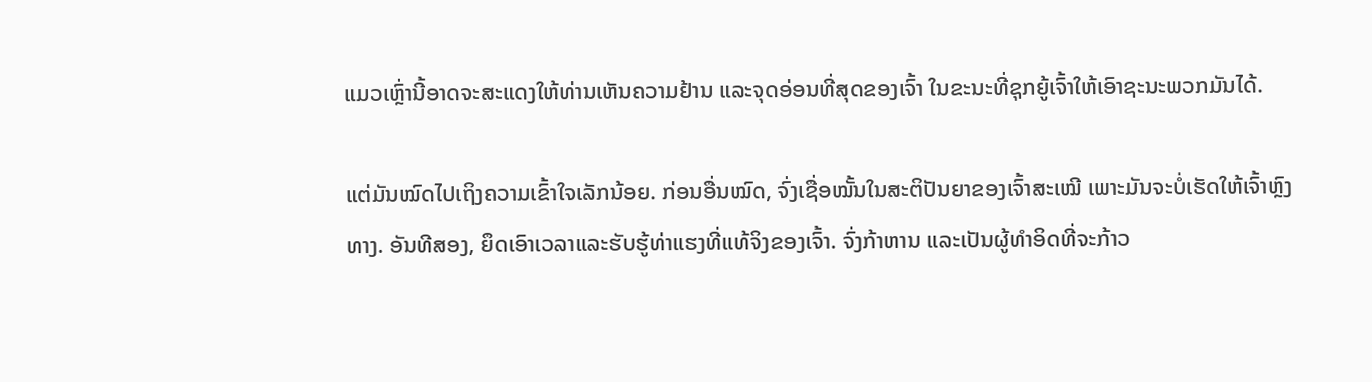ແມວເຫຼົ່ານີ້ອາດຈະສະແດງໃຫ້ທ່ານເຫັນຄວາມຢ້ານ ແລະຈຸດອ່ອນທີ່ສຸດຂອງເຈົ້າ ໃນຂະນະທີ່ຊຸກຍູ້ເຈົ້າໃຫ້ເອົາຊະນະພວກມັນໄດ້.

ແຕ່ມັນໝົດໄປເຖິງຄວາມເຂົ້າໃຈເລັກນ້ອຍ. ກ່ອນອື່ນໝົດ, ຈົ່ງເຊື່ອໝັ້ນໃນສະຕິປັນຍາຂອງເຈົ້າສະເໝີ ເພາະມັນຈະບໍ່ເຮັດໃຫ້ເຈົ້າຫຼົງທາງ. ອັນທີສອງ, ຍຶດເອົາເວລາແລະຮັບຮູ້ທ່າແຮງທີ່ແທ້ຈິງຂອງເຈົ້າ. ຈົ່ງກ້າຫານ ແລະເປັນຜູ້ທຳອິດທີ່ຈະກ້າວ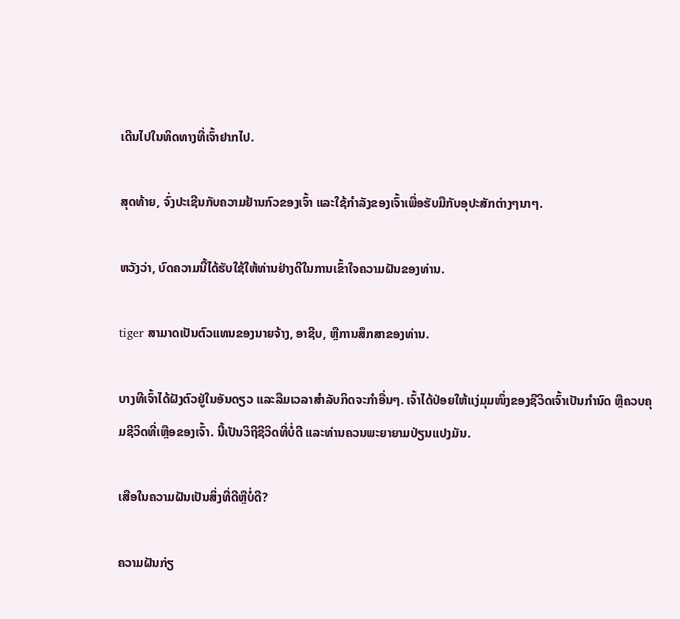ເດີນໄປໃນທິດທາງທີ່ເຈົ້າຢາກໄປ.

ສຸດທ້າຍ, ຈົ່ງປະເຊີນກັບຄວາມຢ້ານກົວຂອງເຈົ້າ ແລະໃຊ້ກຳລັງຂອງເຈົ້າເພື່ອຮັບມືກັບອຸປະສັກຕ່າງໆນາໆ.

ຫວັງວ່າ, ບົດຄວາມນີ້ໄດ້ຮັບໃຊ້ໃຫ້ທ່ານຢ່າງດີໃນການເຂົ້າໃຈຄວາມຝັນຂອງທ່ານ.

tiger ສາມາດເປັນຕົວແທນຂອງນາຍຈ້າງ, ອາຊີບ, ຫຼືການສຶກສາຂອງທ່ານ.

ບາງທີເຈົ້າໄດ້ຝັງຕົວຢູ່ໃນອັນດຽວ ແລະລືມເວລາສໍາລັບກິດຈະກໍາອື່ນໆ. ເຈົ້າໄດ້ປ່ອຍໃຫ້ແງ່ມຸມໜຶ່ງຂອງຊີວິດເຈົ້າເປັນກຳນົດ ຫຼືຄວບຄຸມຊີວິດທີ່ເຫຼືອຂອງເຈົ້າ. ນີ້ເປັນວິຖີຊີວິດທີ່ບໍ່ດີ ແລະທ່ານຄວນພະຍາຍາມປ່ຽນແປງມັນ.

ເສືອໃນຄວາມຝັນເປັນສິ່ງທີ່ດີຫຼືບໍ່ດີ?

ຄວາມຝັນກ່ຽ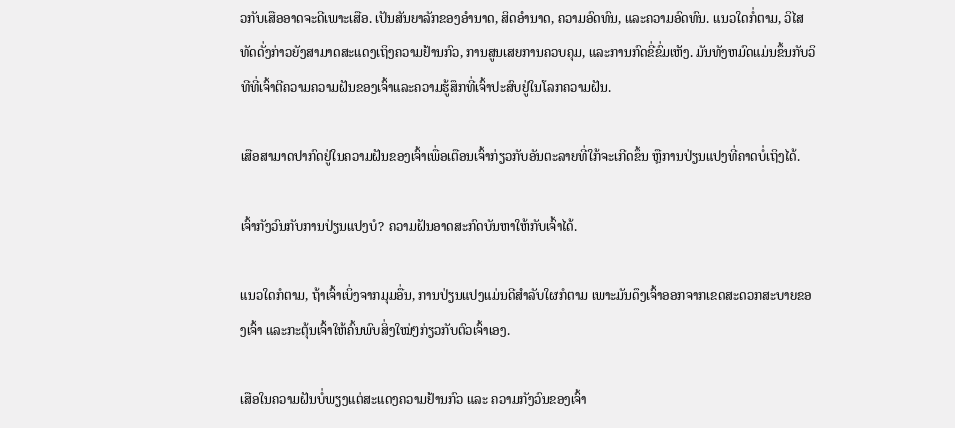ວກັບເສືອອາດຈະດີເພາະເສືອ. ເປັນສັນຍາລັກຂອງອຳນາດ, ສິດອຳນາດ, ຄວາມອົດທົນ, ແລະຄວາມອົດທົນ. ແນວໃດກໍ່ຕາມ, ວິໄສທັດດັ່ງກ່າວຍັງສາມາດສະແດງເຖິງຄວາມຢ້ານກົວ, ການສູນເສຍການຄວບຄຸມ, ແລະການກົດຂີ່ຂົ່ມເຫັງ. ມັນທັງຫມົດແມ່ນຂຶ້ນກັບວິທີທີ່ເຈົ້າຕີຄວາມຄວາມຝັນຂອງເຈົ້າແລະຄວາມຮູ້ສຶກທີ່ເຈົ້າປະສົບຢູ່ໃນໂລກຄວາມຝັນ.

ເສືອສາມາດປາກົດຢູ່ໃນຄວາມຝັນຂອງເຈົ້າເພື່ອເຕືອນເຈົ້າກ່ຽວກັບອັນຕະລາຍທີ່ໃກ້ຈະເກີດຂຶ້ນ ຫຼືການປ່ຽນແປງທີ່ຄາດບໍ່ເຖິງໄດ້.

ເຈົ້າກັງວົນກັບການປ່ຽນແປງບໍ? ຄວາມຝັນອາດສະກົດບັນຫາໃຫ້ກັບເຈົ້າໄດ້.

ແນວໃດກໍຕາມ, ຖ້າເຈົ້າເບິ່ງຈາກມຸມອື່ນ, ການປ່ຽນແປງແມ່ນດີສຳລັບໃຜກໍຕາມ ເພາະມັນດຶງເຈົ້າອອກຈາກເຂດສະດວກສະບາຍຂອງເຈົ້າ ແລະກະຕຸ້ນເຈົ້າໃຫ້ຄົ້ນພົບສິ່ງໃໝ່ໆກ່ຽວກັບຕົວເຈົ້າເອງ.

ເສືອໃນຄວາມຝັນບໍ່ພຽງແຕ່ສະແດງຄວາມຢ້ານກົວ ແລະ ຄວາມກັງວົນຂອງເຈົ້າ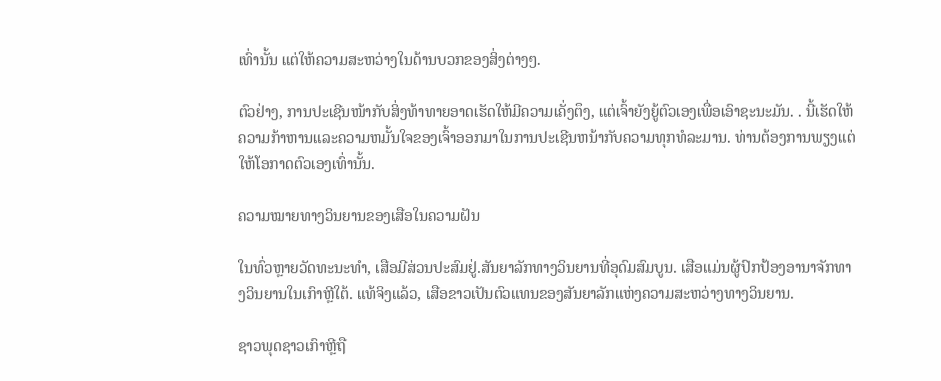ເທົ່ານັ້ນ ແຕ່ໃຫ້ຄວາມສະຫວ່າງໃນດ້ານບວກຂອງສິ່ງຕ່າງໆ.

ຕົວຢ່າງ, ການປະເຊີນໜ້າກັບສິ່ງທ້າທາຍອາດເຮັດໃຫ້ມີຄວາມເຄັ່ງຕຶງ, ແຕ່ເຈົ້າຍັງຍູ້ຕົວເອງເພື່ອເອົາຊະນະມັນ. . ນີ້ເຮັດໃຫ້ຄວາມກ້າຫານແລະຄວາມຫມັ້ນໃຈຂອງເຈົ້າອອກມາໃນການປະເຊີນຫນ້າກັບຄວາມທຸກທໍລະມານ. ທ່ານຕ້ອງການພຽງແຕ່ໃຫ້ໂອກາດຕົວເອງເທົ່ານັ້ນ.

ຄວາມໝາຍທາງວິນຍານຂອງເສືອໃນຄວາມຝັນ

ໃນທົ່ວຫຼາຍວັດທະນະທໍາ, ເສືອມີສ່ວນປະສົມຢູ່.ສັນຍາລັກທາງວິນຍານທີ່ອຸດົມສົມບູນ. ເສືອແມ່ນຜູ້ປົກປ້ອງອານາຈັກທາງວິນຍານໃນເກົາຫຼີໃຕ້. ແທ້ຈິງແລ້ວ, ເສືອຂາວເປັນຕົວແທນຂອງສັນຍາລັກແຫ່ງຄວາມສະຫວ່າງທາງວິນຍານ.

ຊາວພຸດຊາວເກົາຫຼີຖື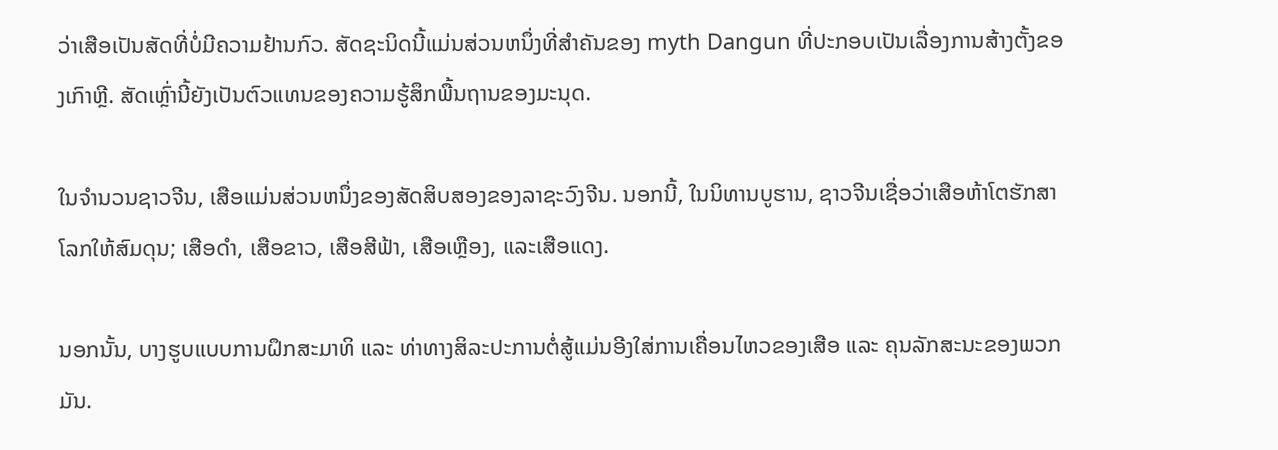ວ່າເສືອເປັນສັດທີ່ບໍ່ມີຄວາມຢ້ານກົວ. ສັດຊະນິດນີ້ແມ່ນສ່ວນຫນຶ່ງທີ່ສໍາຄັນຂອງ myth Dangun ທີ່ປະກອບເປັນເລື່ອງການສ້າງຕັ້ງຂອງເກົາຫຼີ. ສັດເຫຼົ່ານີ້ຍັງເປັນຕົວແທນຂອງຄວາມຮູ້ສຶກພື້ນຖານຂອງມະນຸດ.

ໃນຈໍານວນຊາວຈີນ, ເສືອແມ່ນສ່ວນຫນຶ່ງຂອງສັດສິບສອງຂອງລາຊະວົງຈີນ. ນອກນີ້, ໃນນິທານບູຮານ, ຊາວຈີນເຊື່ອວ່າເສືອຫ້າໂຕຮັກສາໂລກໃຫ້ສົມດຸນ; ເສືອດຳ, ເສືອຂາວ, ເສືອສີຟ້າ, ເສືອເຫຼືອງ, ແລະເສືອແດງ.

ນອກນັ້ນ, ບາງຮູບແບບການຝຶກສະມາທິ ແລະ ທ່າທາງສິລະປະການຕໍ່ສູ້ແມ່ນອີງໃສ່ການເຄື່ອນໄຫວຂອງເສືອ ແລະ ຄຸນລັກສະນະຂອງພວກມັນ.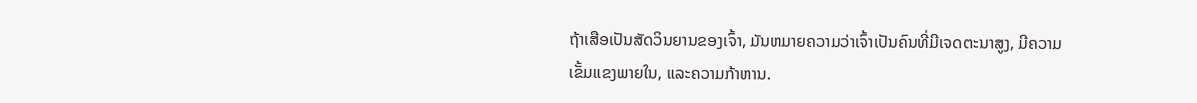ຖ້າເສືອເປັນສັດວິນຍານຂອງເຈົ້າ, ມັນຫມາຍຄວາມວ່າເຈົ້າເປັນຄົນທີ່ມີເຈດຕະນາສູງ, ມີຄວາມເຂັ້ມແຂງພາຍໃນ, ແລະຄວາມກ້າຫານ.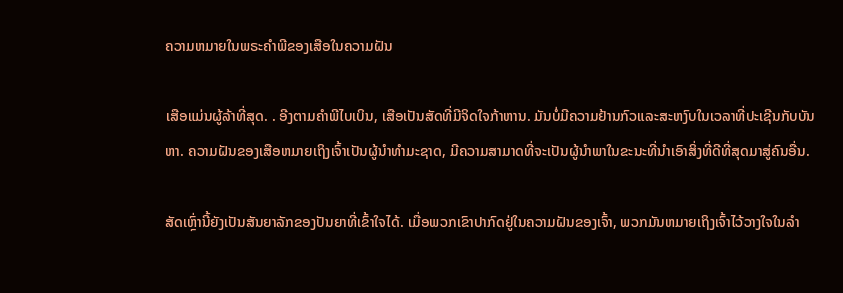ຄວາມຫມາຍໃນພຣະຄໍາພີຂອງເສືອໃນຄວາມຝັນ

ເສືອແມ່ນຜູ້ລ້າທີ່ສຸດ. . ອີງຕາມຄໍາພີໄບເບິນ, ເສືອເປັນສັດທີ່ມີຈິດໃຈກ້າຫານ. ມັນບໍ່ມີຄວາມຢ້ານກົວແລະສະຫງົບໃນເວລາທີ່ປະເຊີນກັບບັນຫາ. ຄວາມຝັນຂອງເສືອຫມາຍເຖິງເຈົ້າເປັນຜູ້ນໍາທໍາມະຊາດ, ມີຄວາມສາມາດທີ່ຈະເປັນຜູ້ນໍາພາໃນຂະນະທີ່ນໍາເອົາສິ່ງທີ່ດີທີ່ສຸດມາສູ່ຄົນອື່ນ.

ສັດເຫຼົ່ານີ້ຍັງເປັນສັນຍາລັກຂອງປັນຍາທີ່ເຂົ້າໃຈໄດ້. ເມື່ອພວກເຂົາປາກົດຢູ່ໃນຄວາມຝັນຂອງເຈົ້າ, ພວກມັນຫມາຍເຖິງເຈົ້າໄວ້ວາງໃຈໃນລໍາ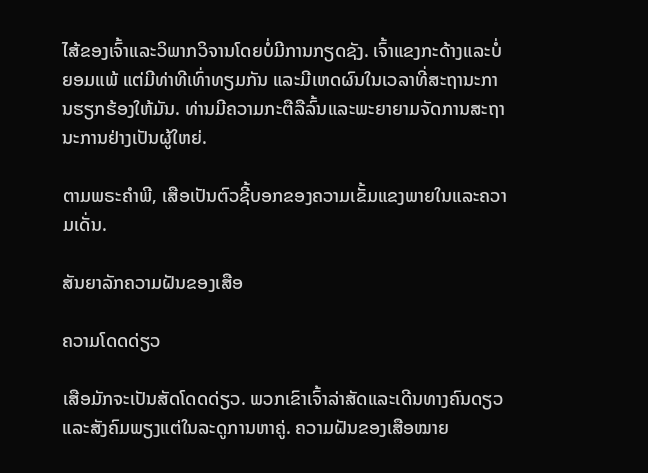ໄສ້ຂອງເຈົ້າແລະວິພາກວິຈານໂດຍບໍ່ມີການກຽດຊັງ. ເຈົ້າແຂງກະດ້າງແລະບໍ່ຍອມແພ້ ແຕ່ມີທ່າທີເທົ່າທຽມກັນ ແລະມີເຫດຜົນໃນເວລາທີ່ສະຖານະການຮຽກຮ້ອງໃຫ້ມັນ. ທ່ານມີຄວາມກະຕືລືລົ້ນແລະພະຍາຍາມຈັດການສະຖານະການຢ່າງເປັນຜູ້ໃຫຍ່.

ຕາມພຣະຄໍາພີ, ເສືອເປັນຕົວຊີ້ບອກຂອງຄວາມເຂັ້ມແຂງພາຍໃນແລະຄວາມເດັ່ນ.

ສັນຍາລັກຄວາມຝັນຂອງເສືອ

ຄວາມໂດດດ່ຽວ

ເສືອມັກຈະເປັນສັດໂດດດ່ຽວ. ພວກເຂົາເຈົ້າລ່າສັດແລະເດີນທາງຄົນດຽວແລະສັງຄົມພຽງແຕ່ໃນລະດູການຫາຄູ່. ຄວາມຝັນຂອງເສືອໝາຍ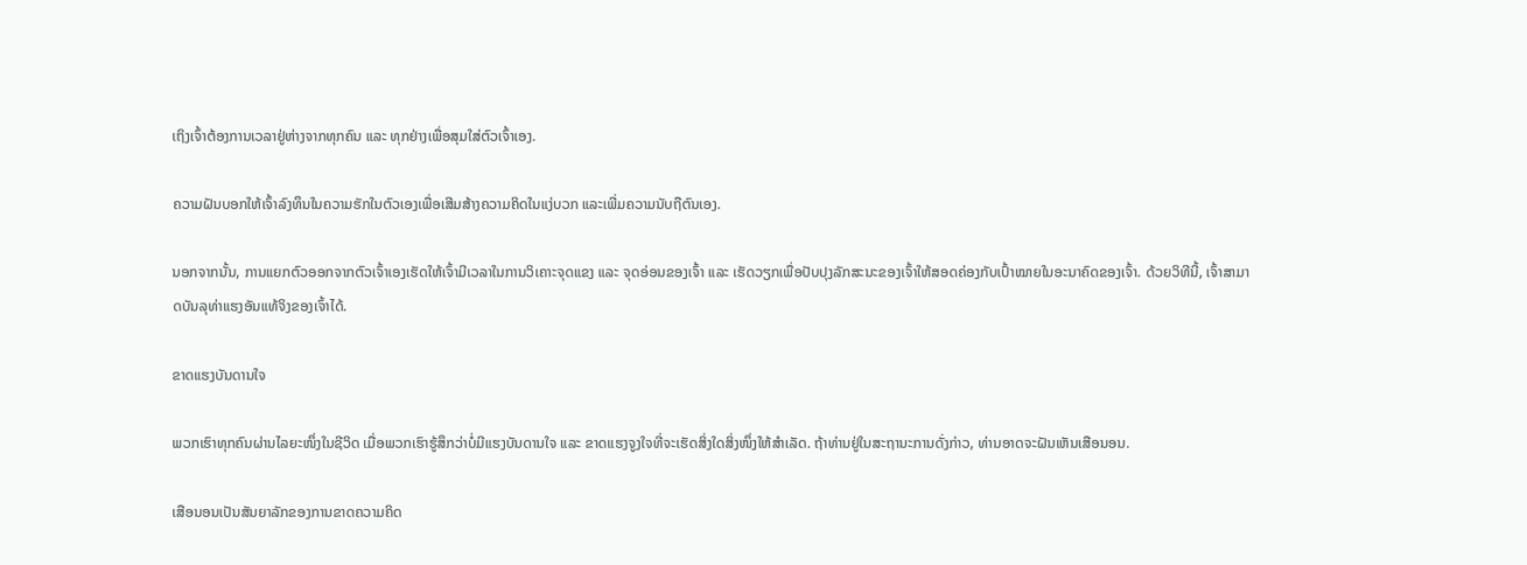ເຖິງເຈົ້າຕ້ອງການເວລາຢູ່ຫ່າງຈາກທຸກຄົນ ແລະ ທຸກຢ່າງເພື່ອສຸມໃສ່ຕົວເຈົ້າເອງ.

ຄວາມຝັນບອກໃຫ້ເຈົ້າລົງທຶນໃນຄວາມຮັກໃນຕົວເອງເພື່ອເສີມສ້າງຄວາມຄິດໃນແງ່ບວກ ແລະເພີ່ມຄວາມນັບຖືຕົນເອງ.

ນອກຈາກນັ້ນ, ການແຍກຕົວອອກຈາກຕົວເຈົ້າເອງເຮັດໃຫ້ເຈົ້າມີເວລາໃນການວິເຄາະຈຸດແຂງ ແລະ ຈຸດອ່ອນຂອງເຈົ້າ ແລະ ເຮັດວຽກເພື່ອປັບປຸງລັກສະນະຂອງເຈົ້າໃຫ້ສອດຄ່ອງກັບເປົ້າໝາຍໃນອະນາຄົດຂອງເຈົ້າ. ດ້ວຍວິທີນີ້, ເຈົ້າສາມາດບັນລຸທ່າແຮງອັນແທ້ຈິງຂອງເຈົ້າໄດ້.

ຂາດແຮງບັນດານໃຈ

ພວກເຮົາທຸກຄົນຜ່ານໄລຍະໜຶ່ງໃນຊີວິດ ເມື່ອພວກເຮົາຮູ້ສຶກວ່າບໍ່ມີແຮງບັນດານໃຈ ແລະ ຂາດແຮງຈູງໃຈທີ່ຈະເຮັດສິ່ງໃດສິ່ງໜຶ່ງໃຫ້ສຳເລັດ. ຖ້າທ່ານຢູ່ໃນສະຖານະການດັ່ງກ່າວ, ທ່ານອາດຈະຝັນເຫັນເສືອນອນ.

ເສືອນອນເປັນສັນຍາລັກຂອງການຂາດຄວາມຄິດ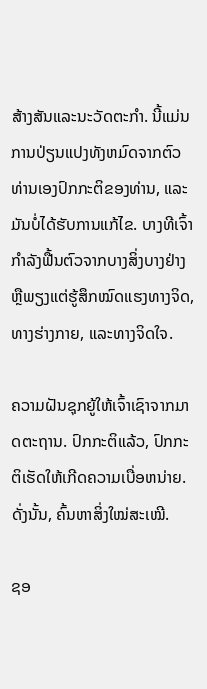ສ້າງສັນແລະນະວັດຕະກໍາ. ນີ້ແມ່ນການປ່ຽນແປງທັງຫມົດຈາກຕົວທ່ານເອງປົກກະຕິຂອງທ່ານ, ແລະມັນບໍ່ໄດ້ຮັບການແກ້ໄຂ. ບາງທີເຈົ້າກຳລັງຟື້ນຕົວຈາກບາງສິ່ງບາງຢ່າງ ຫຼືພຽງແຕ່ຮູ້ສຶກໝົດແຮງທາງຈິດ, ທາງຮ່າງກາຍ, ແລະທາງຈິດໃຈ.

ຄວາມຝັນຊຸກຍູ້ໃຫ້ເຈົ້າເຊົາຈາກມາດຕະຖານ. ປົກກະຕິແລ້ວ, ປົກກະຕິເຮັດໃຫ້ເກີດຄວາມເບື່ອຫນ່າຍ. ດັ່ງນັ້ນ, ຄົ້ນຫາສິ່ງໃໝ່ສະເໝີ.

ຊອ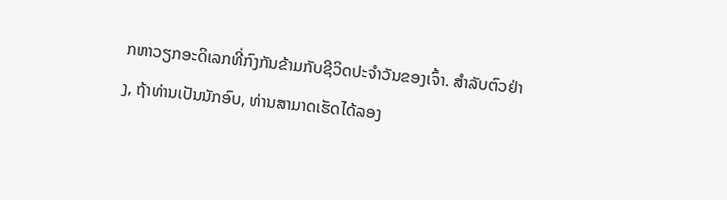ກຫາວຽກອະດິເລກທີ່ກົງກັນຂ້າມກັບຊີວິດປະຈຳວັນຂອງເຈົ້າ. ສໍາລັບຕົວຢ່າງ, ຖ້າທ່ານເປັນນັກອົບ, ທ່ານສາມາດເຮັດໄດ້ລອງ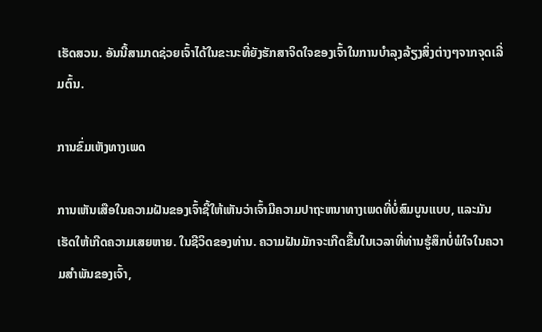ເຮັດສວນ. ອັນນີ້ສາມາດຊ່ວຍເຈົ້າໄດ້ໃນຂະນະທີ່ຍັງຮັກສາຈິດໃຈຂອງເຈົ້າໃນການບໍາລຸງລ້ຽງສິ່ງຕ່າງໆຈາກຈຸດເລີ່ມຕົ້ນ.

ການຂົ່ມເຫັງທາງເພດ

ການເຫັນເສືອໃນຄວາມຝັນຂອງເຈົ້າຊີ້ໃຫ້ເຫັນວ່າເຈົ້າມີຄວາມປາຖະຫນາທາງເພດທີ່ບໍ່ສົມບູນແບບ, ແລະມັນເຮັດໃຫ້ເກີດຄວາມເສຍຫາຍ. ໃນຊີວິດຂອງທ່ານ. ຄວາມຝັນມັກຈະເກີດຂື້ນໃນເວລາທີ່ທ່ານຮູ້ສຶກບໍ່ພໍໃຈໃນຄວາມສໍາພັນຂອງເຈົ້າ,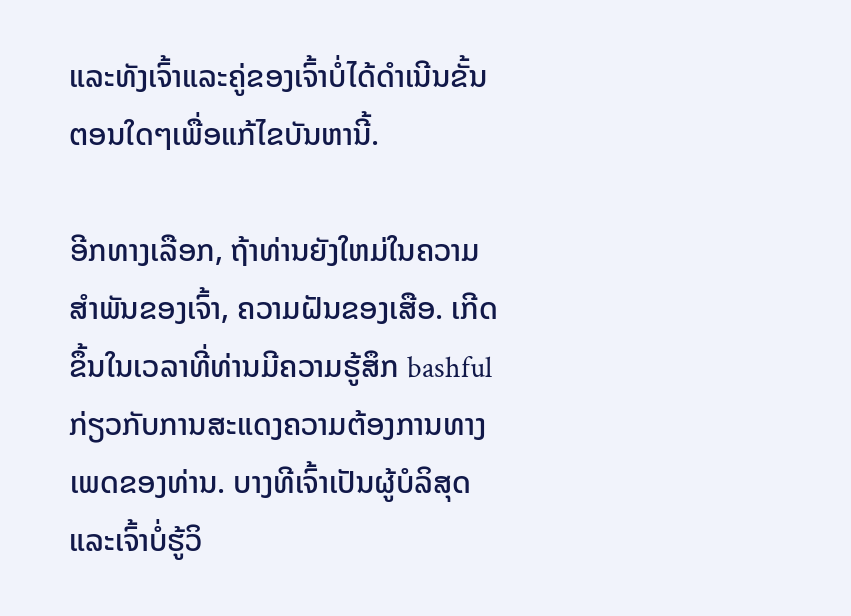ແລະທັງເຈົ້າແລະຄູ່ຂອງເຈົ້າບໍ່ໄດ້ດໍາເນີນຂັ້ນຕອນໃດໆເພື່ອແກ້ໄຂບັນຫານີ້.

ອີກທາງເລືອກ, ຖ້າທ່ານຍັງໃຫມ່ໃນຄວາມສໍາພັນຂອງເຈົ້າ, ຄວາມຝັນຂອງເສືອ. ເກີດຂຶ້ນໃນເວລາທີ່ທ່ານມີຄວາມຮູ້ສຶກ bashful ກ່ຽວກັບການສະແດງຄວາມຕ້ອງການທາງເພດຂອງທ່ານ. ບາງທີເຈົ້າເປັນຜູ້ບໍລິສຸດ ແລະເຈົ້າບໍ່ຮູ້ວິ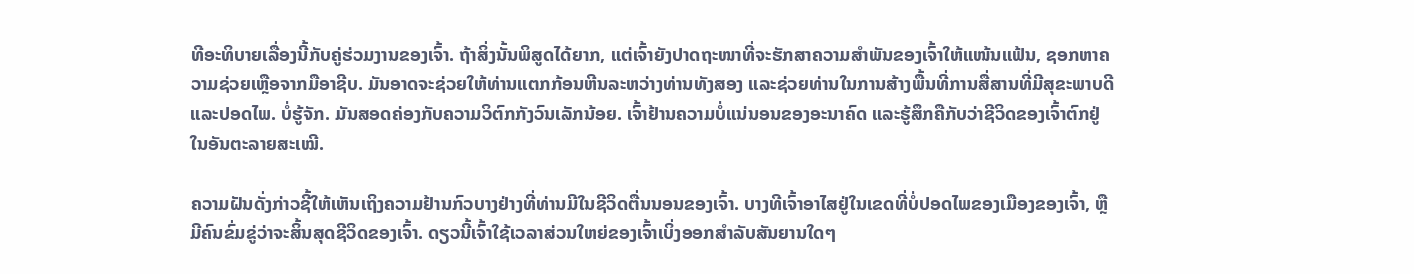ທີອະທິບາຍເລື່ອງນີ້ກັບຄູ່ຮ່ວມງານຂອງເຈົ້າ. ຖ້າສິ່ງນັ້ນພິສູດໄດ້ຍາກ, ແຕ່ເຈົ້າຍັງປາດຖະໜາທີ່ຈະຮັກສາຄວາມສຳພັນຂອງເຈົ້າໃຫ້ແໜ້ນແຟ້ນ, ຊອກຫາຄວາມຊ່ວຍເຫຼືອຈາກມືອາຊີບ. ມັນອາດຈະຊ່ວຍໃຫ້ທ່ານແຕກກ້ອນຫີນລະຫວ່າງທ່ານທັງສອງ ແລະຊ່ວຍທ່ານໃນການສ້າງພື້ນທີ່ການສື່ສານທີ່ມີສຸຂະພາບດີ ແລະປອດໄພ. ບໍ່ຮູ້ຈັກ. ມັນສອດຄ່ອງກັບຄວາມວິຕົກກັງວົນເລັກນ້ອຍ. ເຈົ້າຢ້ານຄວາມບໍ່ແນ່ນອນຂອງອະນາຄົດ ແລະຮູ້ສຶກຄືກັບວ່າຊີວິດຂອງເຈົ້າຕົກຢູ່ໃນອັນຕະລາຍສະເໝີ.

ຄວາມຝັນດັ່ງກ່າວຊີ້ໃຫ້ເຫັນເຖິງຄວາມຢ້ານກົວບາງຢ່າງທີ່ທ່ານມີໃນຊີວິດຕື່ນນອນຂອງເຈົ້າ. ບາງທີເຈົ້າອາໄສຢູ່ໃນເຂດທີ່ບໍ່ປອດໄພຂອງເມືອງຂອງເຈົ້າ, ຫຼືມີຄົນຂົ່ມຂູ່ວ່າຈະສິ້ນສຸດຊີວິດຂອງເຈົ້າ. ດຽວນີ້ເຈົ້າໃຊ້ເວລາສ່ວນໃຫຍ່ຂອງເຈົ້າເບິ່ງອອກສໍາລັບສັນຍານໃດໆ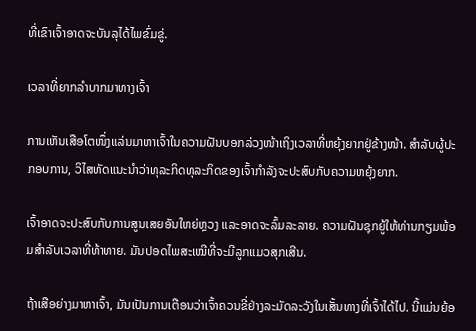ທີ່ເຂົາເຈົ້າອາດຈະບັນລຸໄດ້ໄພຂົ່ມຂູ່.

ເວລາທີ່ຍາກລຳບາກມາທາງເຈົ້າ

ການເຫັນເສືອໂຕໜຶ່ງແລ່ນມາຫາເຈົ້າໃນຄວາມຝັນບອກລ່ວງໜ້າເຖິງເວລາທີ່ຫຍຸ້ງຍາກຢູ່ຂ້າງໜ້າ. ສຳລັບຜູ້ປະກອບການ, ວິໄສທັດແນະນຳວ່າທຸລະກິດທຸລະກິດຂອງເຈົ້າກຳລັງຈະປະສົບກັບຄວາມຫຍຸ້ງຍາກ.

ເຈົ້າອາດຈະປະສົບກັບການສູນເສຍອັນໃຫຍ່ຫຼວງ ແລະອາດຈະລົ້ມລະລາຍ. ຄວາມຝັນຊຸກຍູ້ໃຫ້ທ່ານກຽມພ້ອມສໍາລັບເວລາທີ່ທ້າທາຍ. ມັນປອດໄພສະເໝີທີ່ຈະມີລູກແມວສຸກເສີນ.

ຖ້າເສືອຍ່າງມາຫາເຈົ້າ, ມັນເປັນການເຕືອນວ່າເຈົ້າຄວນຂີ່ຢ່າງລະມັດລະວັງໃນເສັ້ນທາງທີ່ເຈົ້າໄດ້ໄປ. ນີ້ແມ່ນຍ້ອ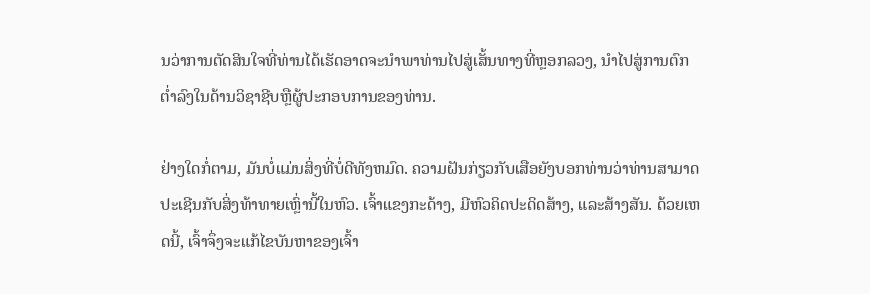ນວ່າການຕັດສິນໃຈທີ່ທ່ານໄດ້ເຮັດອາດຈະນໍາພາທ່ານໄປສູ່ເສັ້ນທາງທີ່ຫຼອກລວງ, ນໍາໄປສູ່ການຕົກຕໍ່າລົງໃນດ້ານວິຊາຊີບຫຼືຜູ້ປະກອບການຂອງທ່ານ.

ຢ່າງໃດກໍ່ຕາມ, ມັນບໍ່ແມ່ນສິ່ງທີ່ບໍ່ດີທັງຫມົດ. ຄວາມຝັນກ່ຽວກັບເສືອຍັງບອກທ່ານວ່າທ່ານສາມາດປະເຊີນກັບສິ່ງທ້າທາຍເຫຼົ່ານີ້ໃນຫົວ. ເຈົ້າແຂງກະດ້າງ, ມີຫົວຄິດປະດິດສ້າງ, ແລະສ້າງສັນ. ດ້ວຍເຫດນີ້, ເຈົ້າຈຶ່ງຈະແກ້ໄຂບັນຫາຂອງເຈົ້າ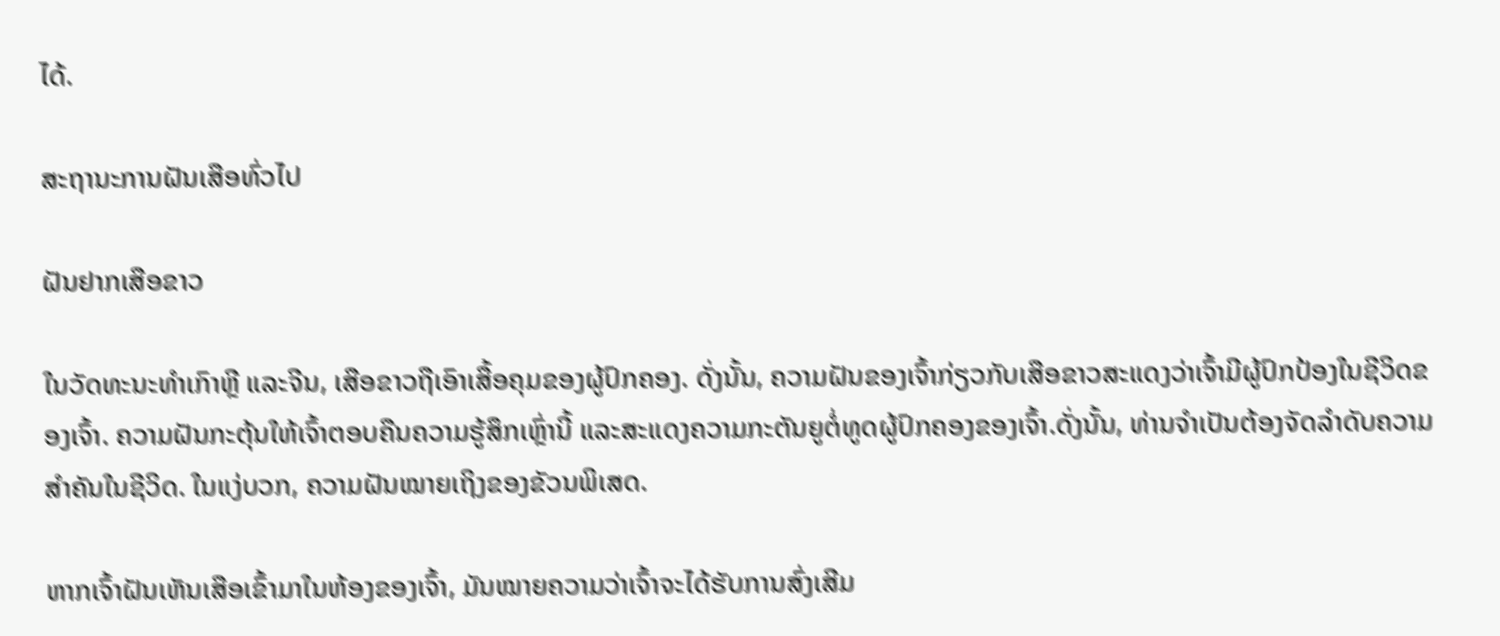ໄດ້.

ສະຖານະການຝັນເສືອທົ່ວໄປ

ຝັນຢາກເສືອຂາວ

ໃນວັດທະນະທໍາເກົາຫຼີ ແລະຈີນ, ເສືອຂາວຖືເອົາເສື້ອຄຸມຂອງຜູ້ປົກຄອງ. ດັ່ງນັ້ນ, ຄວາມຝັນຂອງເຈົ້າກ່ຽວກັບເສືອຂາວສະແດງວ່າເຈົ້າມີຜູ້ປົກປ້ອງໃນຊີວິດຂອງເຈົ້າ. ຄວາມຝັນກະຕຸ້ນໃຫ້ເຈົ້າຕອບຄືນຄວາມຮູ້ສຶກເຫຼົ່ານີ້ ແລະສະແດງຄວາມກະຕັນຍູຕໍ່ທູດຜູ້ປົກຄອງຂອງເຈົ້າ.ດັ່ງນັ້ນ, ທ່ານຈໍາເປັນຕ້ອງຈັດລໍາດັບຄວາມສໍາຄັນໃນຊີວິດ. ໃນແງ່ບວກ, ຄວາມຝັນໝາຍເຖິງຂອງຂັວນພິເສດ.

ຫາກເຈົ້າຝັນເຫັນເສືອເຂົ້າມາໃນຫ້ອງຂອງເຈົ້າ, ມັນໝາຍຄວາມວ່າເຈົ້າຈະໄດ້ຮັບການສົ່ງເສີມ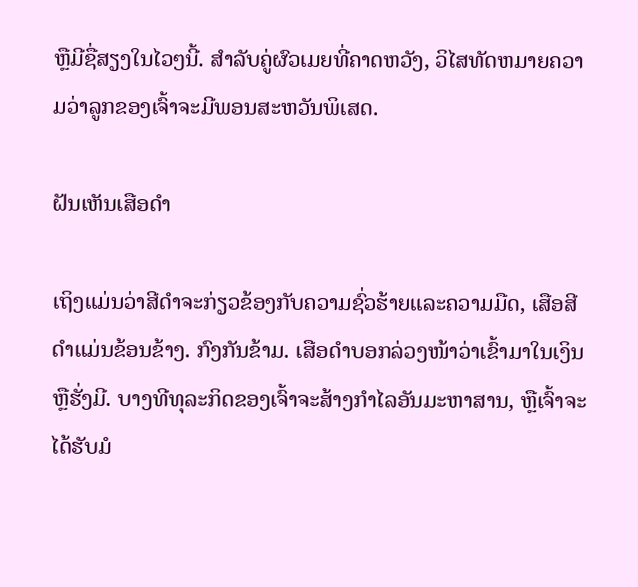ຫຼືມີຊື່ສຽງໃນໄວໆນີ້. ສໍາລັບຄູ່ຜົວເມຍທີ່ຄາດຫວັງ, ວິໄສທັດຫມາຍຄວາມວ່າລູກຂອງເຈົ້າຈະມີພອນສະຫວັນພິເສດ.

ຝັນເຫັນເສືອດໍາ

ເຖິງແມ່ນວ່າສີດໍາຈະກ່ຽວຂ້ອງກັບຄວາມຊົ່ວຮ້າຍແລະຄວາມມືດ, ເສືອສີດໍາແມ່ນຂ້ອນຂ້າງ. ກົງກັນຂ້າມ. ເສືອດຳບອກລ່ວງໜ້າວ່າເຂົ້າມາໃນເງິນ ຫຼືຮັ່ງມີ. ບາງທີທຸລະກິດຂອງເຈົ້າຈະສ້າງກຳໄລອັນມະຫາສານ, ຫຼືເຈົ້າຈະໄດ້ຮັບມໍ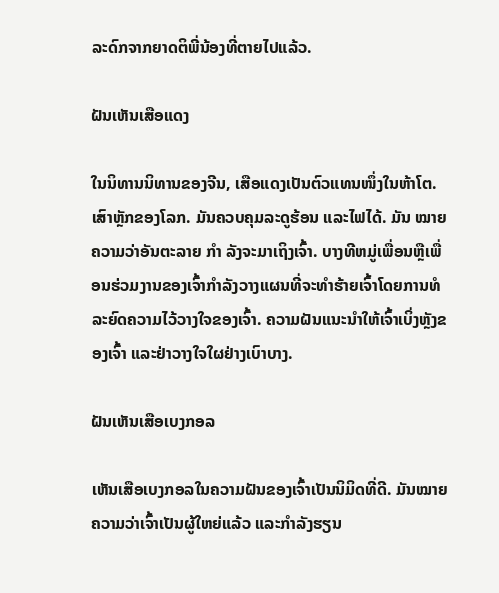ລະດົກຈາກຍາດຕິພີ່ນ້ອງທີ່ຕາຍໄປແລ້ວ.

ຝັນເຫັນເສືອແດງ

ໃນນິທານນິທານຂອງຈີນ, ເສືອແດງເປັນຕົວແທນໜຶ່ງໃນຫ້າໂຕ. ເສົາຫຼັກຂອງໂລກ. ມັນຄວບຄຸມລະດູຮ້ອນ ແລະໄຟໄດ້. ມັນ ໝາຍ ຄວາມວ່າອັນຕະລາຍ ກຳ ລັງຈະມາເຖິງເຈົ້າ. ບາງທີຫມູ່ເພື່ອນຫຼືເພື່ອນຮ່ວມງານຂອງເຈົ້າກໍາລັງວາງແຜນທີ່ຈະທໍາຮ້າຍເຈົ້າໂດຍການທໍລະຍົດຄວາມໄວ້ວາງໃຈຂອງເຈົ້າ. ຄວາມຝັນແນະນຳໃຫ້ເຈົ້າເບິ່ງຫຼັງຂອງເຈົ້າ ແລະຢ່າວາງໃຈໃຜຢ່າງເບົາບາງ.

ຝັນເຫັນເສືອເບງກອລ

ເຫັນເສືອເບງກອລໃນຄວາມຝັນຂອງເຈົ້າເປັນນິມິດທີ່ດີ. ມັນໝາຍຄວາມວ່າເຈົ້າເປັນຜູ້ໃຫຍ່ແລ້ວ ແລະກຳລັງຮຽນ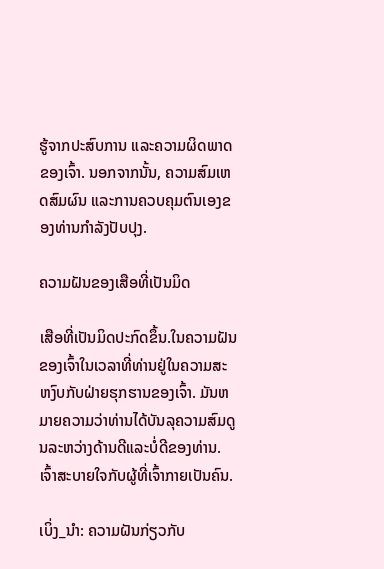ຮູ້ຈາກປະສົບການ ແລະຄວາມຜິດພາດຂອງເຈົ້າ. ນອກຈາກນັ້ນ, ຄວາມສົມເຫດສົມຜົນ ແລະການຄວບຄຸມຕົນເອງຂອງທ່ານກໍາລັງປັບປຸງ.

ຄວາມຝັນຂອງເສືອທີ່ເປັນມິດ

ເສືອທີ່ເປັນມິດປະກົດຂຶ້ນ.ໃນຄວາມຝັນຂອງເຈົ້າໃນເວລາທີ່ທ່ານຢູ່ໃນຄວາມສະຫງົບກັບຝ່າຍຮຸກຮານຂອງເຈົ້າ. ມັນຫມາຍຄວາມວ່າທ່ານໄດ້ບັນລຸຄວາມສົມດູນລະຫວ່າງດ້ານດີແລະບໍ່ດີຂອງທ່ານ. ເຈົ້າສະບາຍໃຈກັບຜູ້ທີ່ເຈົ້າກາຍເປັນຄົນ.

ເບິ່ງ_ນຳ: ຄວາມຝັນກ່ຽວກັບ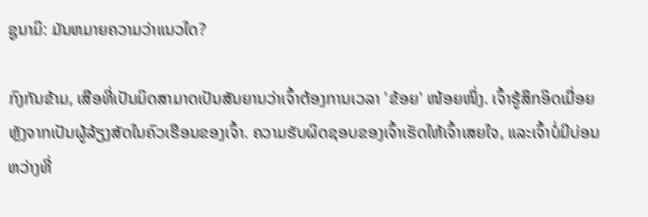ຊູນາມິ: ມັນຫມາຍຄວາມວ່າແນວໃດ?

ກົງກັນຂ້າມ, ເສືອທີ່ເປັນມິດສາມາດເປັນສັນຍານວ່າເຈົ້າຕ້ອງການເວລາ 'ຂ້ອຍ' ໜ້ອຍໜຶ່ງ. ເຈົ້າຮູ້ສຶກອິດເມື່ອຍຫຼັງຈາກເປັນຜູ້ລ້ຽງສັດໃນຄົວເຮືອນຂອງເຈົ້າ. ຄວາມຮັບຜິດຊອບຂອງເຈົ້າເຮັດໃຫ້ເຈົ້າເສຍໃຈ, ແລະເຈົ້າບໍ່ມີບ່ອນຫວ່າງທີ່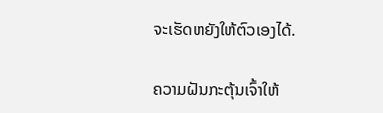ຈະເຮັດຫຍັງໃຫ້ຕົວເອງໄດ້.

ຄວາມຝັນກະຕຸ້ນເຈົ້າໃຫ້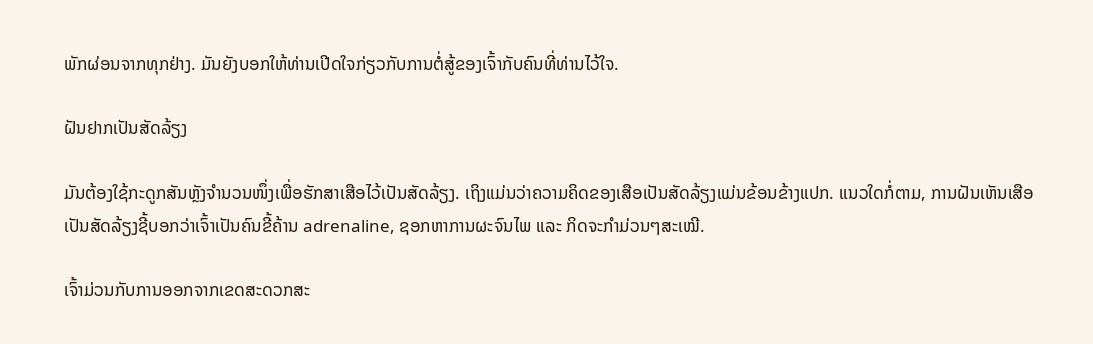ພັກຜ່ອນຈາກທຸກຢ່າງ. ມັນຍັງບອກໃຫ້ທ່ານເປີດໃຈກ່ຽວກັບການຕໍ່ສູ້ຂອງເຈົ້າກັບຄົນທີ່ທ່ານໄວ້ໃຈ.

ຝັນຢາກເປັນສັດລ້ຽງ

ມັນຕ້ອງໃຊ້ກະດູກສັນຫຼັງຈຳນວນໜຶ່ງເພື່ອຮັກສາເສືອໄວ້ເປັນສັດລ້ຽງ. ເຖິງແມ່ນວ່າຄວາມຄິດຂອງເສືອເປັນສັດລ້ຽງແມ່ນຂ້ອນຂ້າງແປກ. ແນວໃດກໍ່ຕາມ, ການຝັນເຫັນເສືອເປັນສັດລ້ຽງຊີ້ບອກວ່າເຈົ້າເປັນຄົນຂີ້ຄ້ານ adrenaline, ຊອກຫາການຜະຈົນໄພ ແລະ ກິດຈະກຳມ່ວນໆສະເໝີ.

ເຈົ້າມ່ວນກັບການອອກຈາກເຂດສະດວກສະ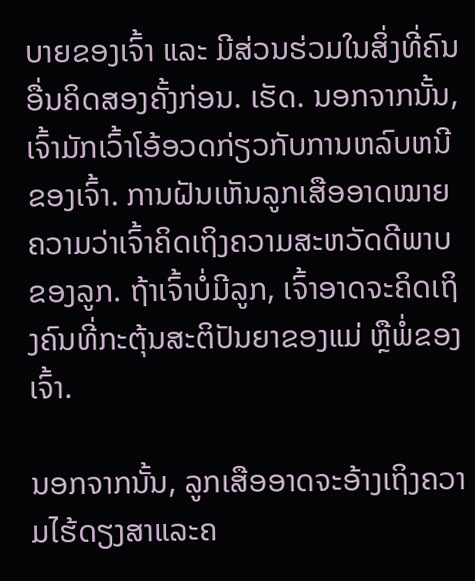ບາຍຂອງເຈົ້າ ແລະ ມີສ່ວນຮ່ວມໃນສິ່ງທີ່ຄົນອື່ນຄິດສອງຄັ້ງກ່ອນ. ເຮັດ. ນອກຈາກນັ້ນ, ເຈົ້າມັກເວົ້າໂອ້ອວດກ່ຽວກັບການຫລົບຫນີຂອງເຈົ້າ. ການຝັນເຫັນລູກເສືອອາດໝາຍຄວາມວ່າເຈົ້າຄິດເຖິງຄວາມສະຫວັດດີພາບຂອງລູກ. ຖ້າເຈົ້າບໍ່ມີລູກ, ເຈົ້າອາດຈະຄິດເຖິງຄົນທີ່ກະຕຸ້ນສະຕິປັນຍາຂອງແມ່ ຫຼືພໍ່ຂອງເຈົ້າ.

ນອກຈາກນັ້ນ, ລູກເສືອອາດຈະອ້າງເຖິງຄວາມໄຮ້ດຽງສາແລະຄ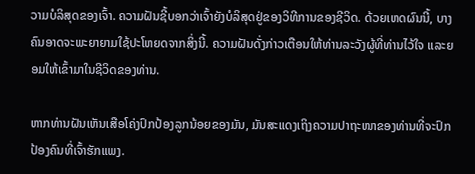ວາມບໍລິສຸດຂອງເຈົ້າ. ຄວາມຝັນຊີ້ບອກວ່າເຈົ້າຍັງບໍລິສຸດຢູ່ຂອງວິທີການຂອງຊີວິດ. ດ້ວຍເຫດຜົນນີ້, ບາງຄົນອາດຈະພະຍາຍາມໃຊ້ປະໂຫຍດຈາກສິ່ງນີ້. ຄວາມຝັນດັ່ງກ່າວເຕືອນໃຫ້ທ່ານລະວັງຜູ້ທີ່ທ່ານໄວ້ໃຈ ແລະຍອມໃຫ້ເຂົ້າມາໃນຊີວິດຂອງທ່ານ.

ຫາກທ່ານຝັນເຫັນເສືອໂຄ່ງປົກປ້ອງລູກນ້ອຍຂອງມັນ, ມັນສະແດງເຖິງຄວາມປາຖະໜາຂອງທ່ານທີ່ຈະປົກປ້ອງຄົນທີ່ເຈົ້າຮັກແພງ.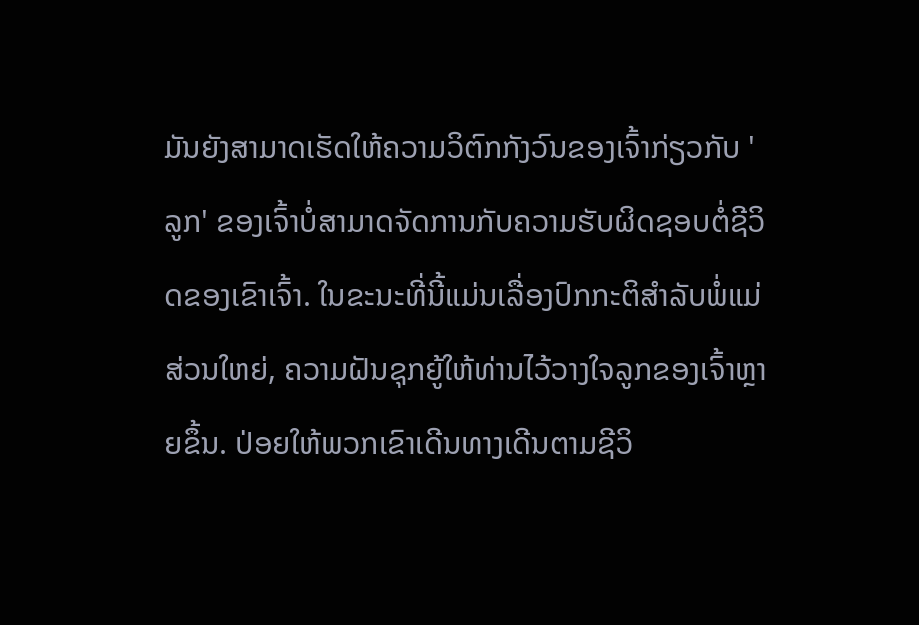ມັນຍັງສາມາດເຮັດໃຫ້ຄວາມວິຕົກກັງວົນຂອງເຈົ້າກ່ຽວກັບ 'ລູກ' ຂອງເຈົ້າບໍ່ສາມາດຈັດການກັບຄວາມຮັບຜິດຊອບຕໍ່ຊີວິດຂອງເຂົາເຈົ້າ. ໃນຂະນະທີ່ນີ້ແມ່ນເລື່ອງປົກກະຕິສໍາລັບພໍ່ແມ່ສ່ວນໃຫຍ່, ຄວາມຝັນຊຸກຍູ້ໃຫ້ທ່ານໄວ້ວາງໃຈລູກຂອງເຈົ້າຫຼາຍຂຶ້ນ. ປ່ອຍໃຫ້ພວກເຂົາເດີນທາງເດີນຕາມຊີວິ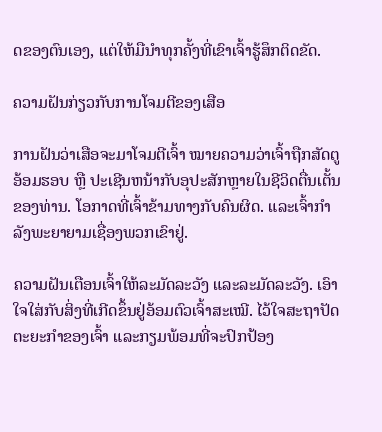ດຂອງຕົນເອງ, ແຕ່ໃຫ້ມືນໍາທຸກຄັ້ງທີ່ເຂົາເຈົ້າຮູ້ສຶກຕິດຂັດ.

ຄວາມຝັນກ່ຽວກັບການໂຈມຕີຂອງເສືອ

ການຝັນວ່າເສືອຈະມາໂຈມຕີເຈົ້າ ໝາຍຄວາມວ່າເຈົ້າຖືກສັດຕູອ້ອມຮອບ ຫຼື ປະເຊີນຫນ້າກັບອຸປະສັກຫຼາຍໃນຊີວິດຕື່ນເຕັ້ນຂອງທ່ານ. ໂອກາດທີ່ເຈົ້າຂ້າມທາງກັບຄົນຜິດ. ແລະເຈົ້າກຳລັງພະຍາຍາມເຊື່ອງພວກເຂົາຢູ່.

ຄວາມຝັນເຕືອນເຈົ້າໃຫ້ລະມັດລະວັງ ແລະລະມັດລະວັງ. ເອົາໃຈໃສ່ກັບສິ່ງທີ່ເກີດຂຶ້ນຢູ່ອ້ອມຕົວເຈົ້າສະເໝີ. ໄວ້ໃຈສະຖາປັດຕະຍະກຳຂອງເຈົ້າ ແລະກຽມພ້ອມທີ່ຈະປົກປ້ອງ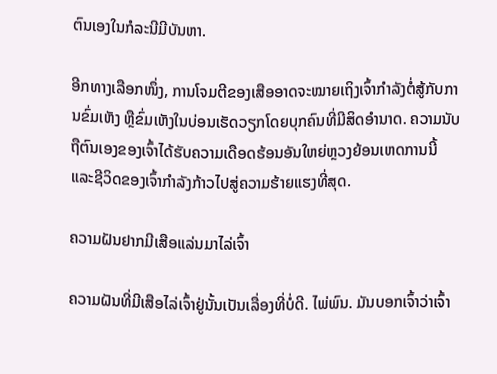ຕົນເອງໃນກໍລະນີມີບັນຫາ.

ອີກທາງເລືອກໜຶ່ງ, ການໂຈມຕີຂອງເສືອອາດຈະໝາຍເຖິງເຈົ້າກຳລັງຕໍ່ສູ້ກັບການຂົ່ມເຫັງ ຫຼືຂົ່ມເຫັງໃນບ່ອນເຮັດວຽກໂດຍບຸກຄົນທີ່ມີສິດອຳນາດ. ຄວາມນັບຖືຕົນເອງຂອງເຈົ້າໄດ້ຮັບຄວາມເດືອດຮ້ອນອັນໃຫຍ່ຫຼວງຍ້ອນເຫດການນີ້ ແລະຊີວິດຂອງເຈົ້າກຳລັງກ້າວໄປສູ່ຄວາມຮ້າຍແຮງທີ່ສຸດ.

ຄວາມຝັນຢາກມີເສືອແລ່ນມາໄລ່ເຈົ້າ

ຄວາມຝັນທີ່ມີເສືອໄລ່ເຈົ້າຢູ່ນັ້ນເປັນເລື່ອງທີ່ບໍ່ດີ. ໄພ່ພົນ. ມັນບອກເຈົ້າວ່າເຈົ້າ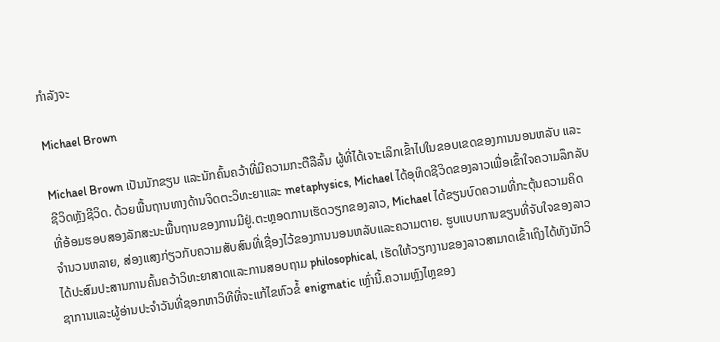ກຳລັງຈະ

Michael Brown

Michael Brown ເປັນນັກຂຽນ ແລະນັກຄົ້ນຄວ້າທີ່ມີຄວາມກະຕືລືລົ້ນ ຜູ້ທີ່ໄດ້ເຈາະເລິກເຂົ້າໄປໃນຂອບເຂດຂອງການນອນຫລັບ ແລະຊີວິດຫຼັງຊີວິດ. ດ້ວຍພື້ນຖານທາງດ້ານຈິດຕະວິທະຍາແລະ metaphysics, Michael ໄດ້ອຸທິດຊີວິດຂອງລາວເພື່ອເຂົ້າໃຈຄວາມລຶກລັບທີ່ອ້ອມຮອບສອງລັກສະນະພື້ນຖານຂອງການມີຢູ່.ຕະຫຼອດການເຮັດວຽກຂອງລາວ, Michael ໄດ້ຂຽນບົດຄວາມທີ່ກະຕຸ້ນຄວາມຄິດຈໍານວນຫລາຍ, ສ່ອງແສງກ່ຽວກັບຄວາມສັບສົນທີ່ເຊື່ອງໄວ້ຂອງການນອນຫລັບແລະຄວາມຕາຍ. ຮູບແບບການຂຽນທີ່ຈັບໃຈຂອງລາວໄດ້ປະສົມປະສານການຄົ້ນຄວ້າວິທະຍາສາດແລະການສອບຖາມ philosophical, ເຮັດໃຫ້ວຽກງານຂອງລາວສາມາດເຂົ້າເຖິງໄດ້ທັງນັກວິຊາການແລະຜູ້ອ່ານປະຈໍາວັນທີ່ຊອກຫາວິທີທີ່ຈະແກ້ໄຂຫົວຂໍ້ enigmatic ເຫຼົ່ານີ້.ຄວາມຫຼົງໄຫຼຂອງ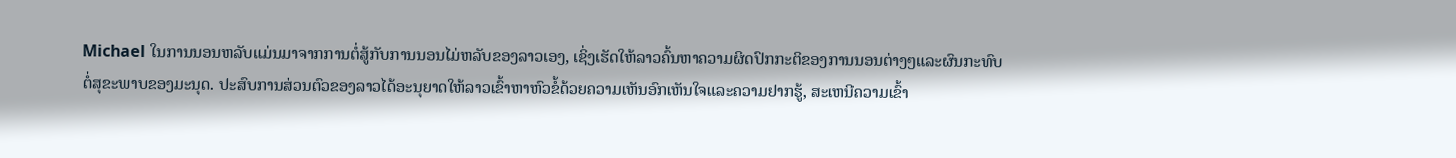Michael ໃນການນອນຫລັບແມ່ນມາຈາກການຕໍ່ສູ້ກັບການນອນໄມ່ຫລັບຂອງລາວເອງ, ເຊິ່ງເຮັດໃຫ້ລາວຄົ້ນຫາຄວາມຜິດປົກກະຕິຂອງການນອນຕ່າງໆແລະຜົນກະທົບຕໍ່ສຸຂະພາບຂອງມະນຸດ. ປະສົບການສ່ວນຕົວຂອງລາວໄດ້ອະນຸຍາດໃຫ້ລາວເຂົ້າຫາຫົວຂໍ້ດ້ວຍຄວາມເຫັນອົກເຫັນໃຈແລະຄວາມຢາກຮູ້, ສະເຫນີຄວາມເຂົ້າ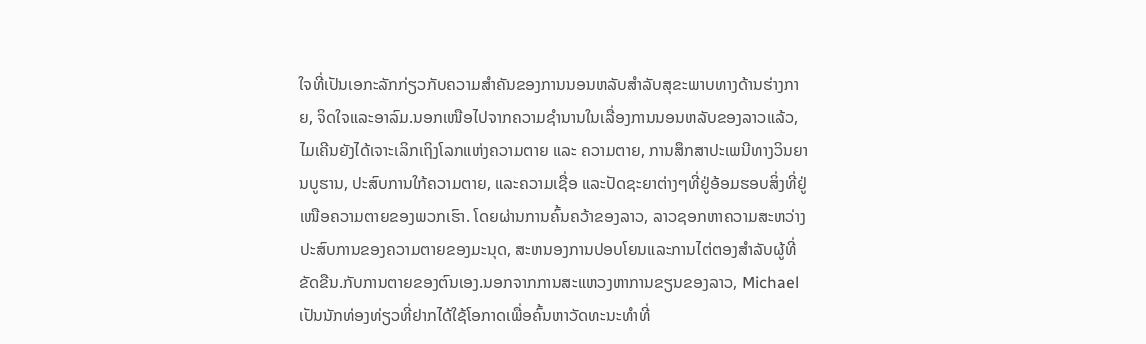ໃຈທີ່ເປັນເອກະລັກກ່ຽວກັບຄວາມສໍາຄັນຂອງການນອນຫລັບສໍາລັບສຸຂະພາບທາງດ້ານຮ່າງກາຍ, ຈິດໃຈແລະອາລົມ.ນອກເໜືອໄປຈາກຄວາມຊຳນານໃນເລື່ອງການນອນຫລັບຂອງລາວແລ້ວ, ໄມເຄີນຍັງໄດ້ເຈາະເລິກເຖິງໂລກແຫ່ງຄວາມຕາຍ ແລະ ຄວາມຕາຍ, ການສຶກສາປະເພນີທາງວິນຍານບູຮານ, ປະສົບການໃກ້ຄວາມຕາຍ, ແລະຄວາມເຊື່ອ ແລະປັດຊະຍາຕ່າງໆທີ່ຢູ່ອ້ອມຮອບສິ່ງທີ່ຢູ່ເໜືອຄວາມຕາຍຂອງພວກເຮົາ. ໂດຍຜ່ານການຄົ້ນຄວ້າຂອງລາວ, ລາວຊອກຫາຄວາມສະຫວ່າງປະສົບການຂອງຄວາມຕາຍຂອງມະນຸດ, ສະຫນອງການປອບໂຍນແລະການໄຕ່ຕອງສໍາລັບຜູ້ທີ່ຂັດຂືນ.ກັບການຕາຍຂອງຕົນເອງ.ນອກຈາກການສະແຫວງຫາການຂຽນຂອງລາວ, Michael ເປັນນັກທ່ອງທ່ຽວທີ່ຢາກໄດ້ໃຊ້ໂອກາດເພື່ອຄົ້ນຫາວັດທະນະທຳທີ່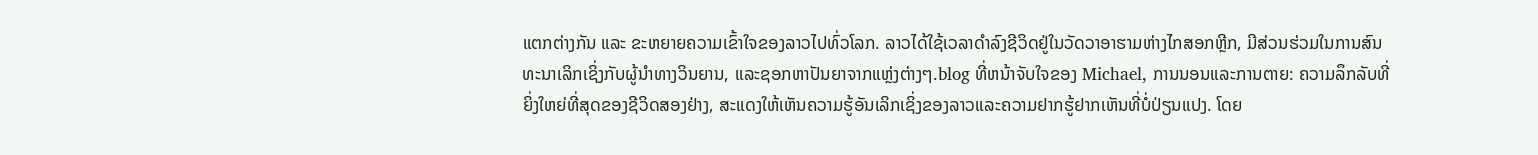ແຕກຕ່າງກັນ ແລະ ຂະຫຍາຍຄວາມເຂົ້າໃຈຂອງລາວໄປທົ່ວໂລກ. ລາວໄດ້ໃຊ້ເວລາດໍາລົງຊີວິດຢູ່ໃນວັດວາອາຮາມຫ່າງໄກສອກຫຼີກ, ມີສ່ວນຮ່ວມໃນການສົນທະນາເລິກເຊິ່ງກັບຜູ້ນໍາທາງວິນຍານ, ແລະຊອກຫາປັນຍາຈາກແຫຼ່ງຕ່າງໆ.blog ທີ່ຫນ້າຈັບໃຈຂອງ Michael, ການນອນແລະການຕາຍ: ຄວາມລຶກລັບທີ່ຍິ່ງໃຫຍ່ທີ່ສຸດຂອງຊີວິດສອງຢ່າງ, ສະແດງໃຫ້ເຫັນຄວາມຮູ້ອັນເລິກເຊິ່ງຂອງລາວແລະຄວາມຢາກຮູ້ຢາກເຫັນທີ່ບໍ່ປ່ຽນແປງ. ໂດຍ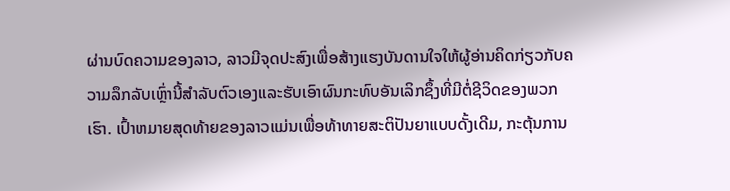ຜ່ານບົດຄວາມຂອງລາວ, ລາວມີຈຸດປະສົງເພື່ອສ້າງແຮງບັນດານໃຈໃຫ້ຜູ້ອ່ານຄິດກ່ຽວກັບຄວາມລຶກລັບເຫຼົ່ານີ້ສໍາລັບຕົວເອງແລະຮັບເອົາຜົນກະທົບອັນເລິກຊຶ້ງທີ່ມີຕໍ່ຊີວິດຂອງພວກເຮົາ. ເປົ້າຫມາຍສຸດທ້າຍຂອງລາວແມ່ນເພື່ອທ້າທາຍສະຕິປັນຍາແບບດັ້ງເດີມ, ກະຕຸ້ນການ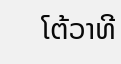ໂຕ້ວາທີ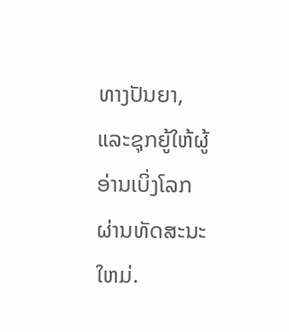ທາງປັນຍາ, ແລະຊຸກຍູ້ໃຫ້ຜູ້ອ່ານເບິ່ງໂລກຜ່ານທັດສະນະໃຫມ່.